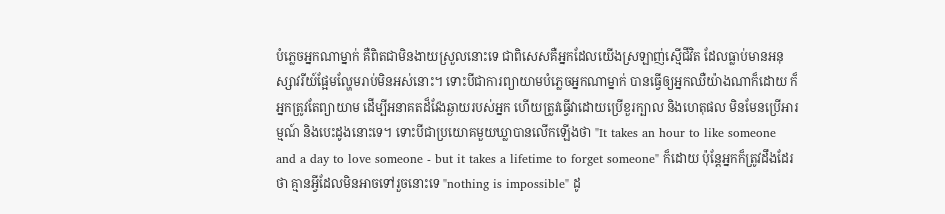បំភ្លេចអ្នកណាម្នាក់ គឺពិតជាមិនងាយស្រួលនោះទេ ជាពិសេសគឺអ្នកដែលយើងស្រឡាញ់ស្មើជីវិត ដែលធ្លាប់មានអនុស្សាវរីយ៍ផ្អែមល្ហែមរាប់មិនអស់នោះ។ ទោះបីជាការព្យាយាមបំភ្លេចអ្នកណាម្នាក់ បានធ្វើឲ្យអ្នកឈឺយ៉ាងណាក៏ដោយ ក៏អ្នកត្រូវតែព្យាយាម ដើម្បីអនាគតដ៏វែងឆ្ងាយរបស់អ្នក ហើយត្រូវធ្វើវាដោយប្រើខួរក្បាល និងហេតុផល មិនមែនប្រើអារម្មណ៍ និងបេះដូងនោះទេ។ ទោះបីជាប្រយោគមួយឃ្លាបានលើកឡើងថា "It takes an hour to like someone and a day to love someone - but it takes a lifetime to forget someone" ក៏ដោយ ប៉ុន្ដែអ្នកក៏ត្រូវដឹងដែរថា គ្មានអ្វីដែលមិនអាចទៅរួចនោះទេ "nothing is impossible" ដូ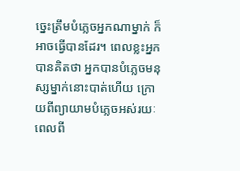ច្នេះត្រឹមបំភ្លេចអ្នកណាម្នាក់ ក៏អាចធ្វើបានដែរ។ ពេលខ្លះអ្នកបានគិតថា អ្នកបានបំភ្លេចមនុស្សម្នាក់នោះបាត់ហើយ ក្រោយពីព្យាយាមបំភ្លេចអស់រយៈពេលពី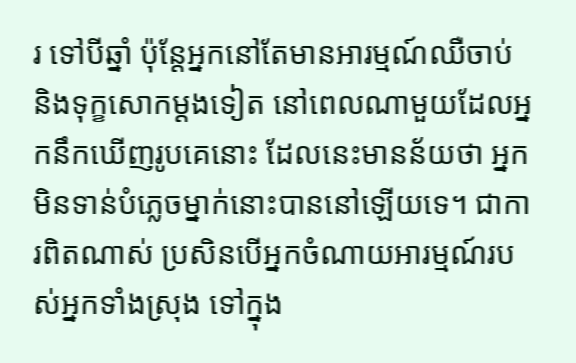រ ទៅបីឆ្នាំ ប៉ុន្ដែអ្នកនៅតែមានអារម្មណ៍ឈឺចាប់ និងទុក្ខសោកម្ដងទៀត នៅពេលណាមួយដែលអ្នកនឹកឃើញរូបគេនោះ ដែលនេះមានន័យថា អ្នកមិនទាន់បំភ្លេចម្នាក់នោះបាននៅឡើយទេ។ ជាការពិតណាស់ ប្រសិនបើអ្នកចំណាយអារម្មណ៍របស់អ្នកទាំងស្រុង ទៅក្នុង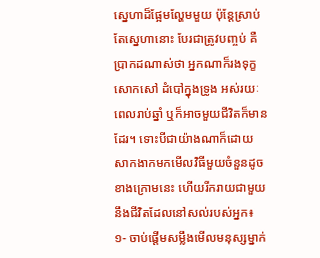ស្នេហាដ៏ផ្អែមល្ហែមមួយ ប៉ុន្ដែស្រាប់តែស្នេហានោះ បែរជាត្រូវបញ្ចប់ គឺប្រាកដណាស់ថា អ្នកណាក៏រងទុក្ខសោកសៅ ដំបៅក្នុងទ្រូង អស់រយៈពេលរាប់ឆ្នាំ ឬក៏អាចមួយជីវិតក៏មានដែរ។ ទោះបីជាយ៉ាងណាក៏ដោយ សាកងាកមកមើលវិធីមួយចំនួនដូចខាងក្រោមនេះ ហើយរីករាយជាមួយនឹងជីវិតដែលនៅសល់របស់អ្នក៖
១- ចាប់ផ្ដើមសម្លឹងមើលមនុស្សម្នាក់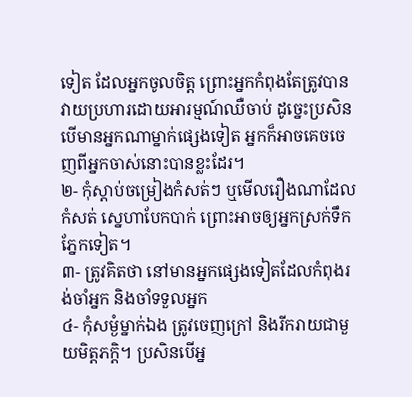ទៀត ដែលអ្នកចូលចិត្ត ព្រោះអ្នកកំពុងតែត្រូវបានវាយប្រហារដោយអារម្មណ៍ឈឺចាប់ ដូច្នេះប្រសិនបើមានអ្នកណាម្នាក់ផ្សេងទៀត អ្នកក៏អាចគេចចេញពីអ្នកចាស់នោះបានខ្លះដែរ។
២- កុំស្ដាប់ចម្រៀងកំសត់ៗ ឬមើលរឿងណាដែលកំសត់ ស្នេហាបែកបាក់ ព្រោះអាចឲ្យអ្នកស្រក់ទឹកភ្នែកទៀត។
៣- ត្រូវគិតថា នៅមានអ្នកផ្សេងទៀតដែលកំពុងរង់ចាំអ្នក និងចាំទទួលអ្នក
៤- កុំសម្ងំម្នាក់ឯង ត្រូវចេញក្រៅ និងរីករាយជាមួយមិត្តភក្ដិ។ ប្រសិនបើអ្ន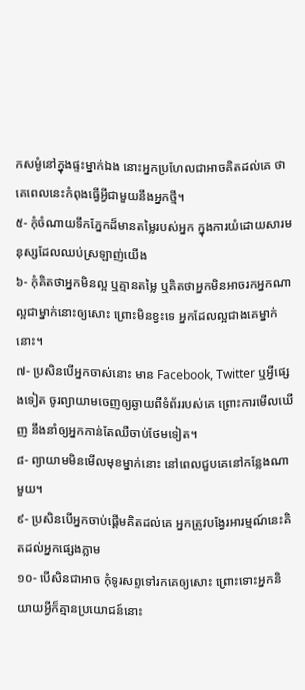កសម្ងំនៅក្នុងផ្ទះម្នាក់ឯង នោះអ្នកប្រហែលជាអាចគិតដល់គេ ថាគេពេលនេះកំពុងធ្វើអ្វីជាមួយនឹងអ្នកថ្មី។
៥- កុំចំណាយទឹកភ្នែកដ៏មានតម្លៃរបស់អ្នក ក្នុងការយំដោយសារមនុស្សដែលឈប់ស្រឡាញ់យើង
៦- កុំគិតថាអ្នកមិនល្អ ឬគ្មានតម្លៃ ឬគិតថាអ្នកមិនអាចរកអ្នកណាល្អជាម្នាក់នោះឲ្យសោះ ព្រោះមិនខ្វះទេ អ្នកដែលល្អជាងគេម្នាក់នោះ។
៧- ប្រសិនបើអ្នកចាស់នោះ មាន Facebook, Twitter ឬអ្វីផ្សេងទៀត ចូរព្យាយាមចេញឲ្យឆ្ងាយពីទំព័ររបស់គេ ព្រោះការមើលឃើញ នឹងនាំឲ្យអ្នកកាន់តែឈឺចាប់ថែមទៀត។
៨- ព្យាយាមមិនមើលមុខម្នាក់នោះ នៅពេលជួបគេនៅកន្លែងណាមួយ។
៩- ប្រសិនបើអ្នកចាប់ផ្ដើមគិតដល់គេ អ្នកត្រូវបង្វែរអារម្មណ៍នេះគិតដល់អ្នកផ្សេងភ្លាម
១០- បើសិនជាអាច កុំទូរសព្ទទៅរកគេឲ្យសោះ ព្រោះទោះអ្នកនិយាយអ្វីក៏គ្មានប្រយោជន៍នោះ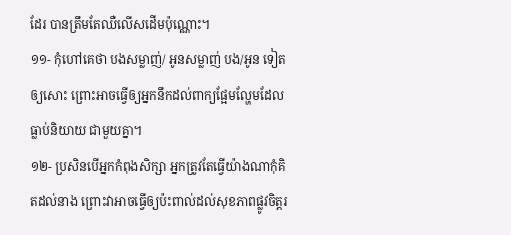ដែរ បានត្រឹមតែឈឺលើសដើមប៉ុណ្ណោះ។
១១- កុំហៅគេថា បងសម្លាញ់/ អូនសម្លាញ់ បង/អូន ទៀតឲ្យសោះ ព្រោះអាចធ្វើឲ្យអ្នកនឹកដល់ពាក្យផ្អែមល្ហែមដែលធ្លាប់និយាយ ជាមួយគ្នា។
១២- ប្រសិនបើអ្នកកំពុងសិក្សា អ្នកត្រូវតែធ្វើយ៉ាងណាកុំគិតដល់នាង ព្រោះវាអាចធ្វើឲ្យប៉ះពាល់ដល់សុខភាពផ្លូវចិត្តរ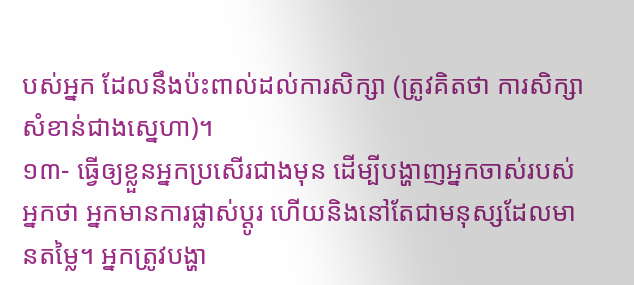បស់អ្នក ដែលនឹងប៉ះពាល់ដល់ការសិក្សា (ត្រូវគិតថា ការសិក្សាសំខាន់ជាងស្នេហា)។
១៣- ធ្វើឲ្យខ្លួនអ្នកប្រសើរជាងមុន ដើម្បីបង្ហាញអ្នកចាស់របស់អ្នកថា អ្នកមានការផ្លាស់ប្ដូរ ហើយនិងនៅតែជាមនុស្សដែលមានតម្លៃ។ អ្នកត្រូវបង្ហា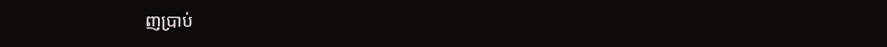ញប្រាប់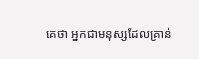គេថា អ្នកជាមនុស្សដែលគ្រាន់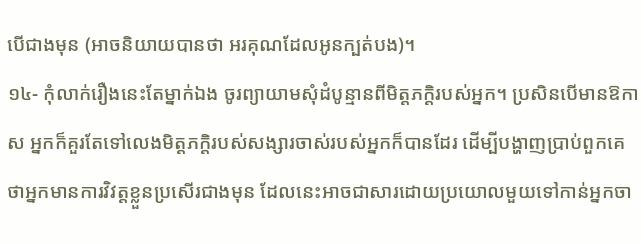បើជាងមុន (អាចនិយាយបានថា អរគុណដែលអូនក្បត់បង)។
១៤- កុំលាក់រឿងនេះតែម្នាក់ឯង ចូរព្យាយាមសុំដំបូន្មានពីមិត្តភក្ដិរបស់អ្នក។ ប្រសិនបើមានឱកាស អ្នកក៏គួរតែទៅលេងមិត្តភក្ដិរបស់សង្សារចាស់របស់អ្នកក៏បានដែរ ដើម្បីបង្ហាញប្រាប់ពួកគេថាអ្នកមានការវិវត្តខ្លួនប្រសើរជាងមុន ដែលនេះអាចជាសារដោយប្រយោលមួយទៅកាន់អ្នកចា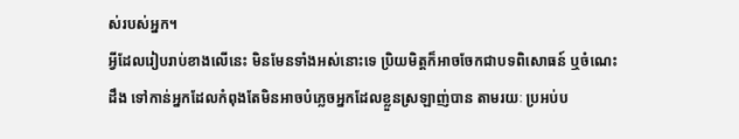ស់របស់អ្នក។
អ្វីដែលរៀបរាប់ខាងលើនេះ មិនមែនទាំងអស់នោះទេ ប្រិយមិត្តក៏អាចចែកជាបទពិសោធន៍ ឬចំណេះដឹង ទៅកាន់អ្នកដែលកំពុងតែមិនអាចបំភ្លេចអ្នកដែលខ្លួនស្រឡាញ់បាន តាមរយៈ ប្រអប់ប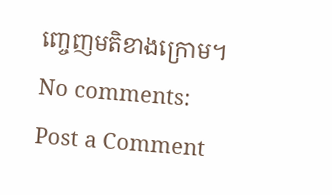ញ្ចេញមតិខាងក្រោម។
No comments:
Post a Comment